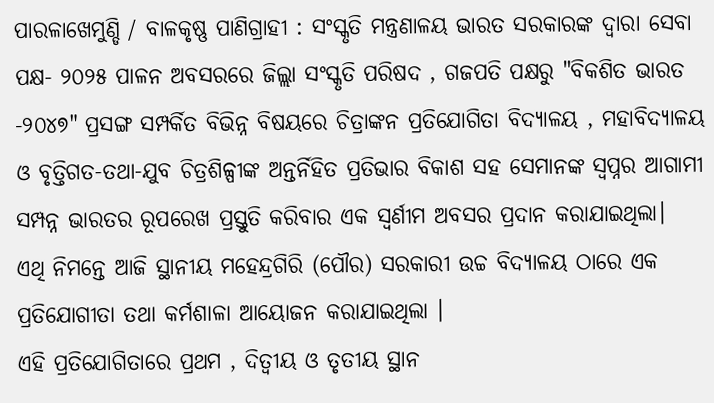ପାରଳାଖେମୁଣ୍ଡି / ବାଳକୃଷ୍ଣ ପାଣିଗ୍ରାହୀ : ସଂସ୍କୃତି ମନ୍ତ୍ରଣାଳୟ ଭାରତ ସରକାରଙ୍କ ଦ୍ୱାରା ସେବା ପକ୍ଷ- ୨୦୨୫ ପାଳନ ଅବସରରେ ଜିଲ୍ଲା ସଂସ୍କୃତି ପରିଷଦ , ଗଜପତି ପକ୍ଷରୁ "ବିକଶିତ ଭାରତ -୨୦୪୭" ପ୍ରସଙ୍ଗ ସମ୍ପର୍କିତ ବିଭିନ୍ନ ବିଷୟରେ ଚିତ୍ରାଙ୍କନ ପ୍ରତିଯୋଗିତା ବିଦ୍ୟାଳୟ , ମହାବିଦ୍ୟାଳୟ ଓ ବୃତ୍ତିଗତ-ତଥା-ଯୁବ ଚିତ୍ରଶିଳ୍ପୀଙ୍କ ଅନ୍ତର୍ନିହିତ ପ୍ରତିଭାର ବିକାଶ ସହ ସେମାନଙ୍କ ସ୍ବପ୍ନର ଆଗାମୀ ସମ୍ପନ୍ନ ଭାରତର ରୂପରେଖ ପ୍ରସ୍ତୁତି କରିବାର ଏକ ସ୍ୱର୍ଣୀମ ଅବସର ପ୍ରଦାନ କରାଯାଇଥିଲା।
ଏଥି ନିମନ୍ତେ ଆଜି ସ୍ଥାନୀୟ ମହେନ୍ଦ୍ରଗିରି (ପୌର) ସରକାରୀ ଉଚ୍ଚ ବିଦ୍ୟାଳୟ ଠାରେ ଏକ ପ୍ରତିଯୋଗୀତା ତଥା କର୍ମଶାଳା ଆୟୋଜନ କରାଯାଇଥିଲା ।
ଏହି ପ୍ରତିଯୋଗିତାରେ ପ୍ରଥମ , ଦିତ୍ୱୀୟ ଓ ତୃତୀୟ ସ୍ଥାନ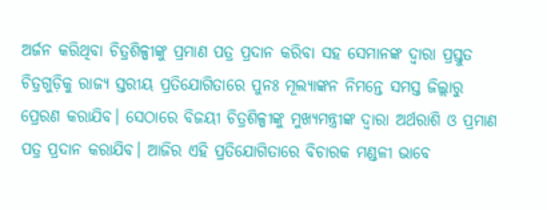ଅର୍ଜନ କରିଥିବା ଚିତ୍ରଶିଳ୍ପୀଙ୍କୁ ପ୍ରମାଣ ପତ୍ର ପ୍ରଦାନ କରିବା ସହ ସେମାନଙ୍କ ଦ୍ୱାରା ପ୍ରସ୍ତୁତ ଚିତ୍ରଗୁଡ଼ିକୁ ରାଜ୍ୟ ସ୍ତରୀୟ ପ୍ରତିଯୋଗିତାରେ ପୁନଃ ମୂଲ୍ୟାଙ୍କନ ନିମନ୍ତେ ସମସ୍ତ ଜିଲ୍ଲାରୁ ପ୍ରେରଣ କରାଯିବ। ସେଠାରେ ବିଜୟୀ ଚିତ୍ରଶିଳ୍ପୀଙ୍କୁ ମୁଖ୍ୟମନ୍ତ୍ରୀଙ୍କ ଦ୍ଵାରା ଅର୍ଥରାଶି ଓ ପ୍ରମାଣ ପତ୍ର ପ୍ରଦାନ କରାଯିବ। ଆଜିର ଏହି ପ୍ରତିଯୋଗିତାରେ ବିଚାରକ ମଣ୍ଡଳୀ ଭାବେ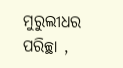ମୁରୁଲୀଧର ପରିଚ୍ଛା ,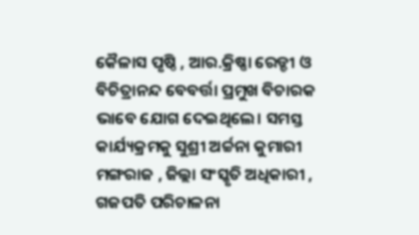କୈଳାସ ପୃଷ୍ଠି , ଆର.କ୍ରିଷ୍ଣା ରେଡ୍ଡୀ ଓ ବିଚିତ୍ରାନନ୍ଦ ବେବର୍ତ୍ତା ପ୍ରମୁଖ ବିଚାରକ ଭାବେ ଯୋଗ ଦେଇଥିଲେ। ସମସ୍ତ କାର୍ଯ୍ୟକ୍ରମକୁ ସୁଶ୍ରୀ ଅର୍ଚ୍ଚନା କୁମାରୀ ମଙ୍ଗରାଜ , ଜିଲ୍ଲା ସଂସ୍କୃତି ଅଧିକାରୀ , ଗଜପତି ପରିଚାଳନା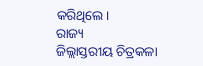କରିଥିଲେ।
ରାଜ୍ୟ
ଜିଲ୍ଲାସ୍ତରୀୟ ଚିତ୍ରକଳା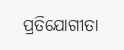ପ୍ରତିଯୋଗୀତା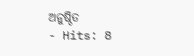ଅନୁଷ୍ଠିତ
- Hits: 8